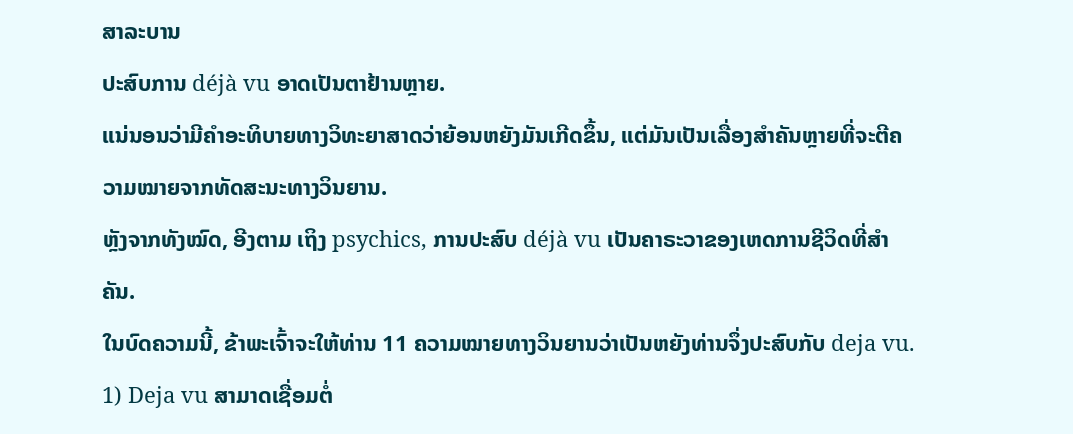ສາລະບານ
ປະສົບການ déjà vu ອາດເປັນຕາຢ້ານຫຼາຍ.
ແນ່ນອນວ່າມີຄຳອະທິບາຍທາງວິທະຍາສາດວ່າຍ້ອນຫຍັງມັນເກີດຂຶ້ນ, ແຕ່ມັນເປັນເລື່ອງສຳຄັນຫຼາຍທີ່ຈະຕີຄວາມໝາຍຈາກທັດສະນະທາງວິນຍານ.
ຫຼັງຈາກທັງໝົດ, ອີງຕາມ ເຖິງ psychics, ການປະສົບ déjà vu ເປັນຄາຣະວາຂອງເຫດການຊີວິດທີ່ສໍາຄັນ.
ໃນບົດຄວາມນີ້, ຂ້າພະເຈົ້າຈະໃຫ້ທ່ານ 11 ຄວາມໝາຍທາງວິນຍານວ່າເປັນຫຍັງທ່ານຈຶ່ງປະສົບກັບ deja vu.
1) Deja vu ສາມາດເຊື່ອມຕໍ່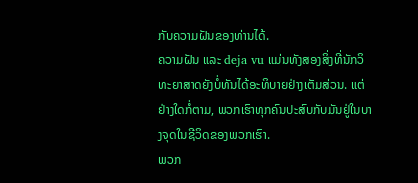ກັບຄວາມຝັນຂອງທ່ານໄດ້.
ຄວາມຝັນ ແລະ deja vu ແມ່ນທັງສອງສິ່ງທີ່ນັກວິທະຍາສາດຍັງບໍ່ທັນໄດ້ອະທິບາຍຢ່າງເຕັມສ່ວນ. ແຕ່ຢ່າງໃດກໍ່ຕາມ, ພວກເຮົາທຸກຄົນປະສົບກັບມັນຢູ່ໃນບາງຈຸດໃນຊີວິດຂອງພວກເຮົາ.
ພວກ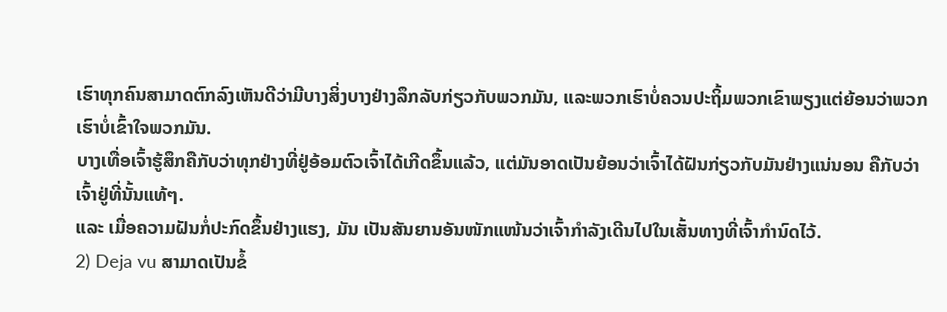ເຮົາທຸກຄົນສາມາດຕົກລົງເຫັນດີວ່າມີບາງສິ່ງບາງຢ່າງລຶກລັບກ່ຽວກັບພວກມັນ, ແລະພວກເຮົາບໍ່ຄວນປະຖິ້ມພວກເຂົາພຽງແຕ່ຍ້ອນວ່າພວກເຮົາບໍ່ເຂົ້າໃຈພວກມັນ.
ບາງເທື່ອເຈົ້າຮູ້ສຶກຄືກັບວ່າທຸກຢ່າງທີ່ຢູ່ອ້ອມຕົວເຈົ້າໄດ້ເກີດຂຶ້ນແລ້ວ, ແຕ່ມັນອາດເປັນຍ້ອນວ່າເຈົ້າໄດ້ຝັນກ່ຽວກັບມັນຢ່າງແນ່ນອນ ຄືກັບວ່າເຈົ້າຢູ່ທີ່ນັ້ນແທ້ໆ.
ແລະ ເມື່ອຄວາມຝັນກໍ່ປະກົດຂຶ້ນຢ່າງແຮງ, ມັນ ເປັນສັນຍານອັນໜັກແໜ້ນວ່າເຈົ້າກຳລັງເດີນໄປໃນເສັ້ນທາງທີ່ເຈົ້າກຳນົດໄວ້.
2) Deja vu ສາມາດເປັນຂໍ້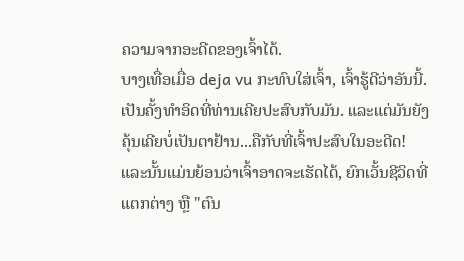ຄວາມຈາກອະດີດຂອງເຈົ້າໄດ້.
ບາງເທື່ອເມື່ອ deja vu ກະທົບໃສ່ເຈົ້າ, ເຈົ້າຮູ້ດີວ່າອັນນີ້. ເປັນຄັ້ງທຳອິດທີ່ທ່ານເຄີຍປະສົບກັບມັນ. ແລະແຕ່ມັນຍັງຄຸ້ນເຄີຍບໍ່ເປັນຕາຢ້ານ...ຄືກັບທີ່ເຈົ້າປະສົບໃນອະດີດ!
ແລະນັ້ນແມ່ນຍ້ອນວ່າເຈົ້າອາດຈະເຮັດໄດ້, ຍົກເວັ້ນຊີວິດທີ່ແຕກຕ່າງ ຫຼື "ຕົນ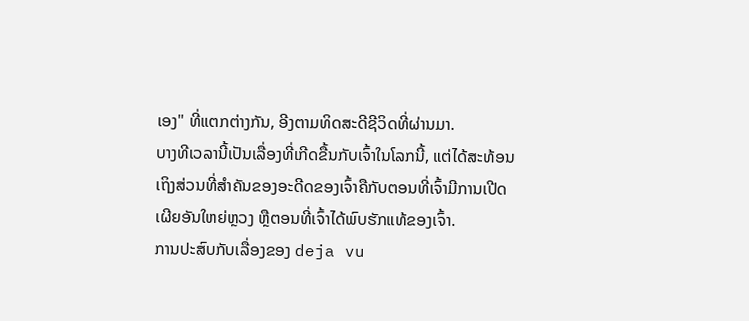ເອງ" ທີ່ແຕກຕ່າງກັນ, ອີງຕາມທິດສະດີຊີວິດທີ່ຜ່ານມາ.
ບາງທີເວລານີ້ເປັນເລື່ອງທີ່ເກີດຂື້ນກັບເຈົ້າໃນໂລກນີ້, ແຕ່ໄດ້ສະທ້ອນເຖິງສ່ວນທີ່ສຳຄັນຂອງອະດີດຂອງເຈົ້າຄືກັບຕອນທີ່ເຈົ້າມີການເປີດເຜີຍອັນໃຫຍ່ຫຼວງ ຫຼືຕອນທີ່ເຈົ້າໄດ້ພົບຮັກແທ້ຂອງເຈົ້າ.
ການປະສົບກັບເລື່ອງຂອງ deja vu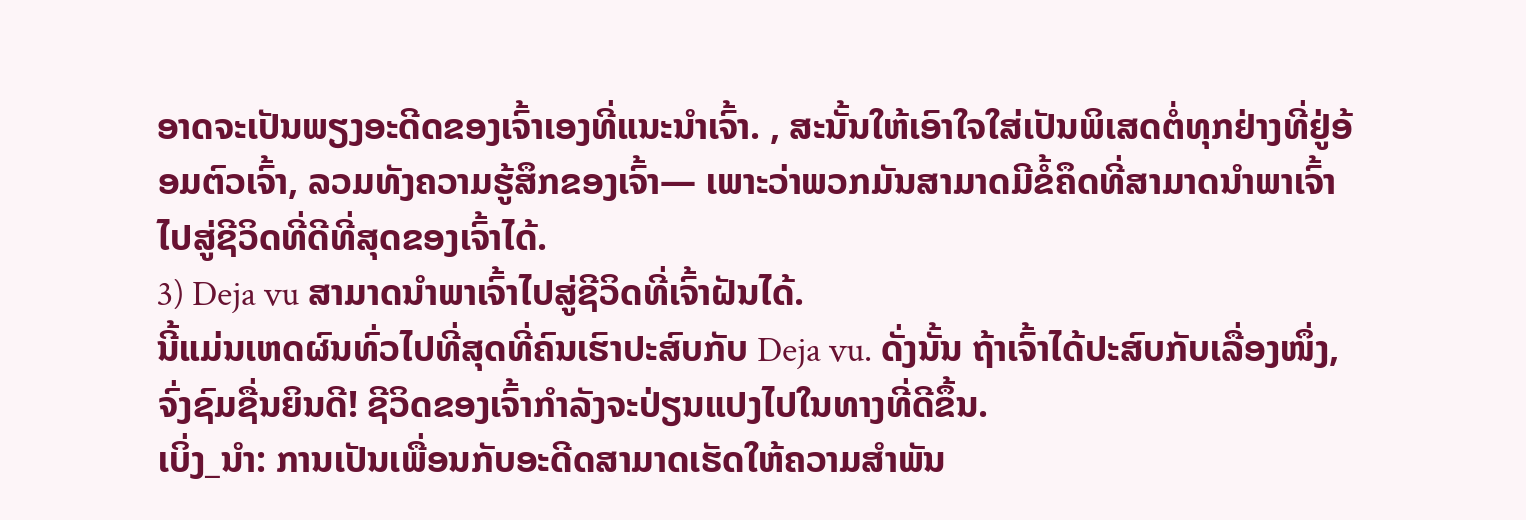ອາດຈະເປັນພຽງອະດີດຂອງເຈົ້າເອງທີ່ແນະນຳເຈົ້າ. , ສະນັ້ນໃຫ້ເອົາໃຈໃສ່ເປັນພິເສດຕໍ່ທຸກຢ່າງທີ່ຢູ່ອ້ອມຕົວເຈົ້າ, ລວມທັງຄວາມຮູ້ສຶກຂອງເຈົ້າ— ເພາະວ່າພວກມັນສາມາດມີຂໍ້ຄຶດທີ່ສາມາດນໍາພາເຈົ້າໄປສູ່ຊີວິດທີ່ດີທີ່ສຸດຂອງເຈົ້າໄດ້.
3) Deja vu ສາມາດນໍາພາເຈົ້າໄປສູ່ຊີວິດທີ່ເຈົ້າຝັນໄດ້.
ນີ້ແມ່ນເຫດຜົນທົ່ວໄປທີ່ສຸດທີ່ຄົນເຮົາປະສົບກັບ Deja vu. ດັ່ງນັ້ນ ຖ້າເຈົ້າໄດ້ປະສົບກັບເລື່ອງໜຶ່ງ, ຈົ່ງຊົມຊື່ນຍິນດີ! ຊີວິດຂອງເຈົ້າກຳລັງຈະປ່ຽນແປງໄປໃນທາງທີ່ດີຂຶ້ນ.
ເບິ່ງ_ນຳ: ການເປັນເພື່ອນກັບອະດີດສາມາດເຮັດໃຫ້ຄວາມສໍາພັນ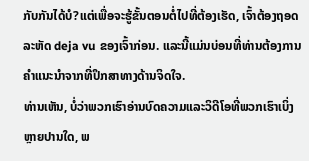ກັບກັນໄດ້ບໍ?ແຕ່ເພື່ອຈະຮູ້ຂັ້ນຕອນຕໍ່ໄປທີ່ຕ້ອງເຮັດ, ເຈົ້າຕ້ອງຖອດລະຫັດ deja vu ຂອງເຈົ້າກ່ອນ. ແລະນີ້ແມ່ນບ່ອນທີ່ທ່ານຕ້ອງການຄໍາແນະນໍາຈາກທີ່ປຶກສາທາງດ້ານຈິດໃຈ.
ທ່ານເຫັນ, ບໍ່ວ່າພວກເຮົາອ່ານບົດຄວາມແລະວິດີໂອທີ່ພວກເຮົາເບິ່ງຫຼາຍປານໃດ, ພ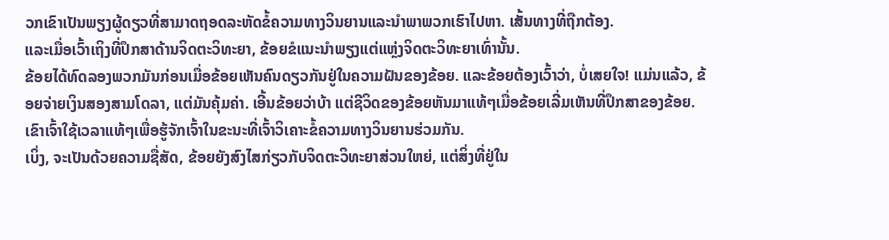ວກເຂົາເປັນພຽງຜູ້ດຽວທີ່ສາມາດຖອດລະຫັດຂໍ້ຄວາມທາງວິນຍານແລະນໍາພາພວກເຮົາໄປຫາ. ເສັ້ນທາງທີ່ຖືກຕ້ອງ.
ແລະເມື່ອເວົ້າເຖິງທີ່ປຶກສາດ້ານຈິດຕະວິທະຍາ, ຂ້ອຍຂໍແນະນຳພຽງແຕ່ແຫຼ່ງຈິດຕະວິທະຍາເທົ່ານັ້ນ.
ຂ້ອຍໄດ້ທົດລອງພວກມັນກ່ອນເມື່ອຂ້ອຍເຫັນຄົນດຽວກັນຢູ່ໃນຄວາມຝັນຂອງຂ້ອຍ. ແລະຂ້ອຍຕ້ອງເວົ້າວ່າ, ບໍ່ເສຍໃຈ! ແມ່ນແລ້ວ, ຂ້ອຍຈ່າຍເງິນສອງສາມໂດລາ, ແຕ່ມັນຄຸ້ມຄ່າ. ເອີ້ນຂ້ອຍວ່າບ້າ ແຕ່ຊີວິດຂອງຂ້ອຍຫັນມາແທ້ໆເມື່ອຂ້ອຍເລີ່ມເຫັນທີ່ປຶກສາຂອງຂ້ອຍ. ເຂົາເຈົ້າໃຊ້ເວລາແທ້ໆເພື່ອຮູ້ຈັກເຈົ້າໃນຂະນະທີ່ເຈົ້າວິເຄາະຂໍ້ຄວາມທາງວິນຍານຮ່ວມກັນ.
ເບິ່ງ, ຈະເປັນດ້ວຍຄວາມຊື່ສັດ, ຂ້ອຍຍັງສົງໄສກ່ຽວກັບຈິດຕະວິທະຍາສ່ວນໃຫຍ່, ແຕ່ສິ່ງທີ່ຢູ່ໃນ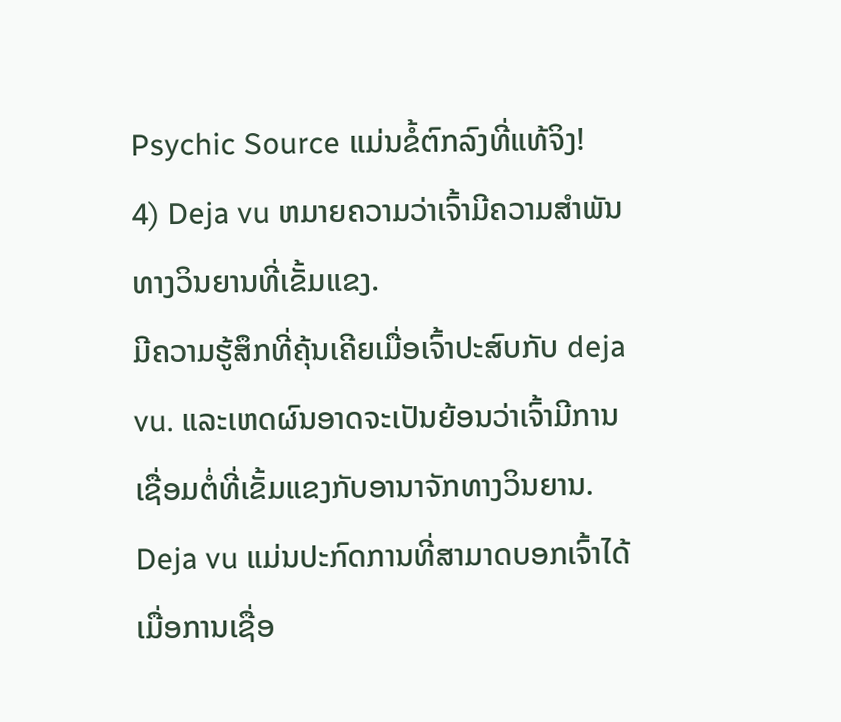Psychic Source ແມ່ນຂໍ້ຕົກລົງທີ່ແທ້ຈິງ!
4) Deja vu ຫມາຍຄວາມວ່າເຈົ້າມີຄວາມສໍາພັນທາງວິນຍານທີ່ເຂັ້ມແຂງ.
ມີຄວາມຮູ້ສຶກທີ່ຄຸ້ນເຄີຍເມື່ອເຈົ້າປະສົບກັບ deja vu. ແລະເຫດຜົນອາດຈະເປັນຍ້ອນວ່າເຈົ້າມີການເຊື່ອມຕໍ່ທີ່ເຂັ້ມແຂງກັບອານາຈັກທາງວິນຍານ.
Deja vu ແມ່ນປະກົດການທີ່ສາມາດບອກເຈົ້າໄດ້ເມື່ອການເຊື່ອ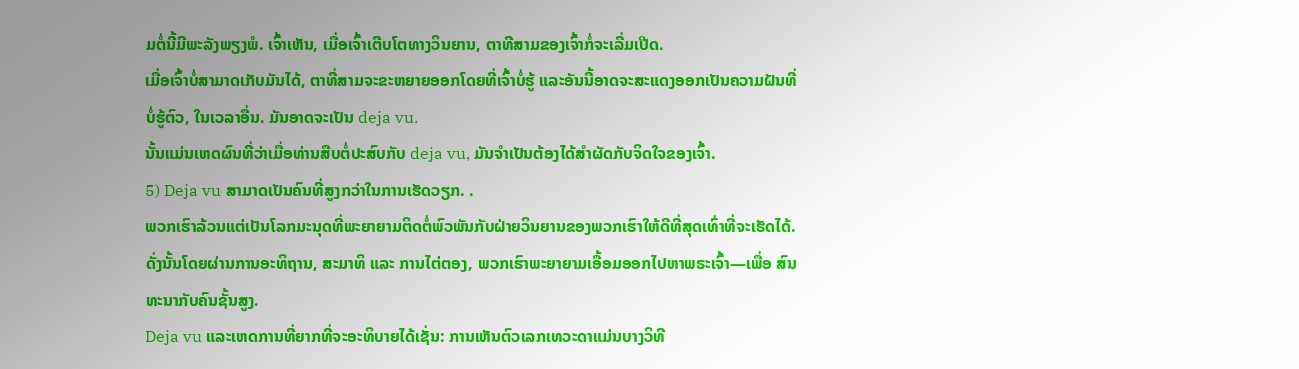ມຕໍ່ນີ້ມີພະລັງພຽງພໍ. ເຈົ້າເຫັນ, ເມື່ອເຈົ້າເຕີບໂຕທາງວິນຍານ, ຕາທີສາມຂອງເຈົ້າກໍ່ຈະເລີ່ມເປີດ.
ເມື່ອເຈົ້າບໍ່ສາມາດເກັບມັນໄດ້, ຕາທີ່ສາມຈະຂະຫຍາຍອອກໂດຍທີ່ເຈົ້າບໍ່ຮູ້ ແລະອັນນີ້ອາດຈະສະແດງອອກເປັນຄວາມຝັນທີ່ບໍ່ຮູ້ຕົວ, ໃນເວລາອື່ນ. ມັນອາດຈະເປັນ deja vu.
ນັ້ນແມ່ນເຫດຜົນທີ່ວ່າເມື່ອທ່ານສືບຕໍ່ປະສົບກັບ deja vu, ມັນຈໍາເປັນຕ້ອງໄດ້ສໍາຜັດກັບຈິດໃຈຂອງເຈົ້າ.
5) Deja vu ສາມາດເປັນຄົນທີ່ສູງກວ່າໃນການເຮັດວຽກ. .
ພວກເຮົາລ້ວນແຕ່ເປັນໂລກມະນຸດທີ່ພະຍາຍາມຕິດຕໍ່ພົວພັນກັບຝ່າຍວິນຍານຂອງພວກເຮົາໃຫ້ດີທີ່ສຸດເທົ່າທີ່ຈະເຮັດໄດ້.
ດັ່ງນັ້ນໂດຍຜ່ານການອະທິຖານ, ສະມາທິ ແລະ ການໄຕ່ຕອງ, ພວກເຮົາພະຍາຍາມເອື້ອມອອກໄປຫາພຣະເຈົ້າ—ເພື່ອ ສົນທະນາກັບຄົນຊັ້ນສູງ.
Deja vu ແລະເຫດການທີ່ຍາກທີ່ຈະອະທິບາຍໄດ້ເຊັ່ນ: ການເຫັນຕົວເລກເທວະດາແມ່ນບາງວິທີ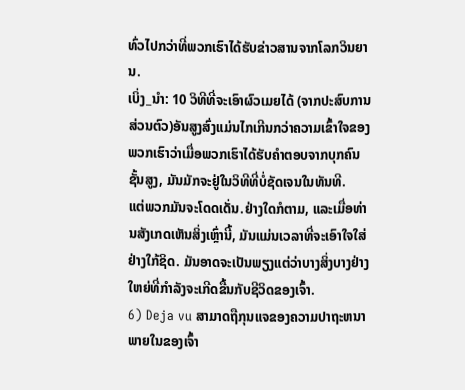ທົ່ວໄປກວ່າທີ່ພວກເຮົາໄດ້ຮັບຂ່າວສານຈາກໂລກວິນຍານ.
ເບິ່ງ_ນຳ: 10 ວິທີທີ່ຈະເອົາຜົວເມຍໄດ້ (ຈາກປະສົບການສ່ວນຕົວ)ອັນສູງສົ່ງແມ່ນໄກເກີນກວ່າຄວາມເຂົ້າໃຈຂອງພວກເຮົາວ່າເມື່ອພວກເຮົາໄດ້ຮັບຄໍາຕອບຈາກບຸກຄົນຊັ້ນສູງ, ມັນມັກຈະຢູ່ໃນວິທີທີ່ບໍ່ຊັດເຈນໃນທັນທີ.
ແຕ່ພວກມັນຈະໂດດເດັ່ນ.ຢ່າງໃດກໍຕາມ, ແລະເມື່ອທ່ານສັງເກດເຫັນສິ່ງເຫຼົ່ານີ້, ມັນແມ່ນເວລາທີ່ຈະເອົາໃຈໃສ່ຢ່າງໃກ້ຊິດ. ມັນອາດຈະເປັນພຽງແຕ່ວ່າບາງສິ່ງບາງຢ່າງໃຫຍ່ທີ່ກໍາລັງຈະເກີດຂື້ນກັບຊີວິດຂອງເຈົ້າ.
6) Deja vu ສາມາດຖືກຸນແຈຂອງຄວາມປາຖະຫນາພາຍໃນຂອງເຈົ້າ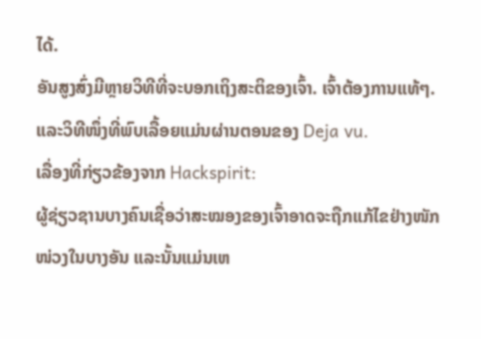ໄດ້.
ອັນສູງສົ່ງມີຫຼາຍວິທີທີ່ຈະບອກເຖິງສະຕິຂອງເຈົ້າ. ເຈົ້າຕ້ອງການແທ້ໆ. ແລະວິທີໜຶ່ງທີ່ພົບເລື້ອຍແມ່ນຜ່ານຕອນຂອງ Deja vu.
ເລື່ອງທີ່ກ່ຽວຂ້ອງຈາກ Hackspirit:
ຜູ້ຊ່ຽວຊານບາງຄົນເຊື່ອວ່າສະໝອງຂອງເຈົ້າອາດຈະຖືກແກ້ໄຂຢ່າງໜັກໜ່ວງໃນບາງອັນ ແລະນັ້ນແມ່ນເຫ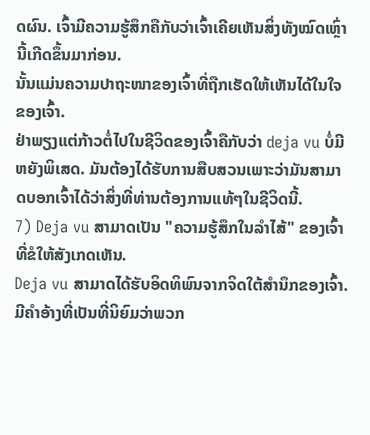ດຜົນ. ເຈົ້າມີຄວາມຮູ້ສຶກຄືກັບວ່າເຈົ້າເຄີຍເຫັນສິ່ງທັງໝົດເຫຼົ່ານີ້ເກີດຂຶ້ນມາກ່ອນ.
ນັ້ນແມ່ນຄວາມປາຖະໜາຂອງເຈົ້າທີ່ຖືກເຮັດໃຫ້ເຫັນໄດ້ໃນໃຈຂອງເຈົ້າ.
ຢ່າພຽງແຕ່ກ້າວຕໍ່ໄປໃນຊີວິດຂອງເຈົ້າຄືກັບວ່າ deja vu ບໍ່ມີຫຍັງພິເສດ. ມັນຕ້ອງໄດ້ຮັບການສືບສວນເພາະວ່າມັນສາມາດບອກເຈົ້າໄດ້ວ່າສິ່ງທີ່ທ່ານຕ້ອງການແທ້ໆໃນຊີວິດນີ້.
7) Deja vu ສາມາດເປັນ "ຄວາມຮູ້ສຶກໃນລໍາໄສ້" ຂອງເຈົ້າທີ່ຂໍໃຫ້ສັງເກດເຫັນ.
Deja vu ສາມາດໄດ້ຮັບອິດທິພົນຈາກຈິດໃຕ້ສຳນຶກຂອງເຈົ້າ.
ມີຄຳອ້າງທີ່ເປັນທີ່ນິຍົມວ່າພວກ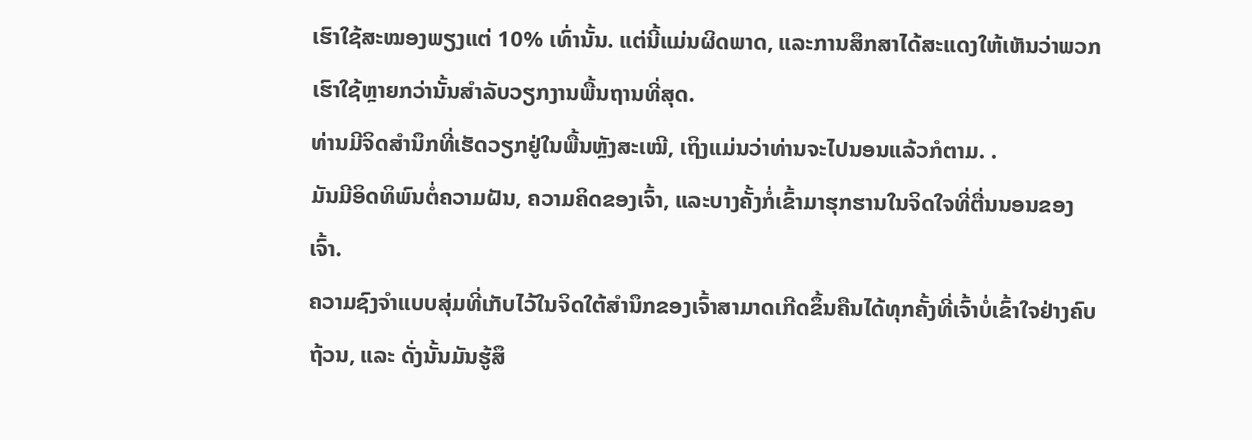ເຮົາໃຊ້ສະໝອງພຽງແຕ່ 10% ເທົ່ານັ້ນ. ແຕ່ນີ້ແມ່ນຜິດພາດ, ແລະການສຶກສາໄດ້ສະແດງໃຫ້ເຫັນວ່າພວກເຮົາໃຊ້ຫຼາຍກວ່ານັ້ນສໍາລັບວຽກງານພື້ນຖານທີ່ສຸດ.
ທ່ານມີຈິດສໍານຶກທີ່ເຮັດວຽກຢູ່ໃນພື້ນຫຼັງສະເໝີ, ເຖິງແມ່ນວ່າທ່ານຈະໄປນອນແລ້ວກໍຕາມ. .
ມັນມີອິດທິພົນຕໍ່ຄວາມຝັນ, ຄວາມຄິດຂອງເຈົ້າ, ແລະບາງຄັ້ງກໍ່ເຂົ້າມາຮຸກຮານໃນຈິດໃຈທີ່ຕື່ນນອນຂອງເຈົ້າ.
ຄວາມຊົງຈຳແບບສຸ່ມທີ່ເກັບໄວ້ໃນຈິດໃຕ້ສຳນຶກຂອງເຈົ້າສາມາດເກີດຂຶ້ນຄືນໄດ້ທຸກຄັ້ງທີ່ເຈົ້າບໍ່ເຂົ້າໃຈຢ່າງຄົບຖ້ວນ, ແລະ ດັ່ງນັ້ນມັນຮູ້ສຶ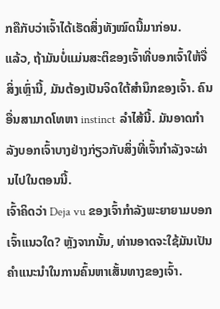ກຄືກັບວ່າເຈົ້າໄດ້ເຮັດສິ່ງທັງໝົດນີ້ມາກ່ອນ.
ແລ້ວ, ຖ້າມັນບໍ່ແມ່ນສະຕິຂອງເຈົ້າທີ່ບອກເຈົ້າໃຫ້ຈື່ສິ່ງເຫຼົ່ານີ້, ມັນຕ້ອງເປັນຈິດໃຕ້ສຳນຶກຂອງເຈົ້າ. ຄົນອື່ນສາມາດໂທຫາ instinct ລໍາໄສ້ນີ້. ມັນອາດກຳລັງບອກເຈົ້າບາງຢ່າງກ່ຽວກັບສິ່ງທີ່ເຈົ້າກຳລັງຈະຜ່ານໄປໃນຕອນນີ້.
ເຈົ້າຄິດວ່າ Deja vu ຂອງເຈົ້າກຳລັງພະຍາຍາມບອກເຈົ້າແນວໃດ? ຫຼັງຈາກນັ້ນ, ທ່ານອາດຈະໃຊ້ມັນເປັນຄໍາແນະນໍາໃນການຄົ້ນຫາເສັ້ນທາງຂອງເຈົ້າ.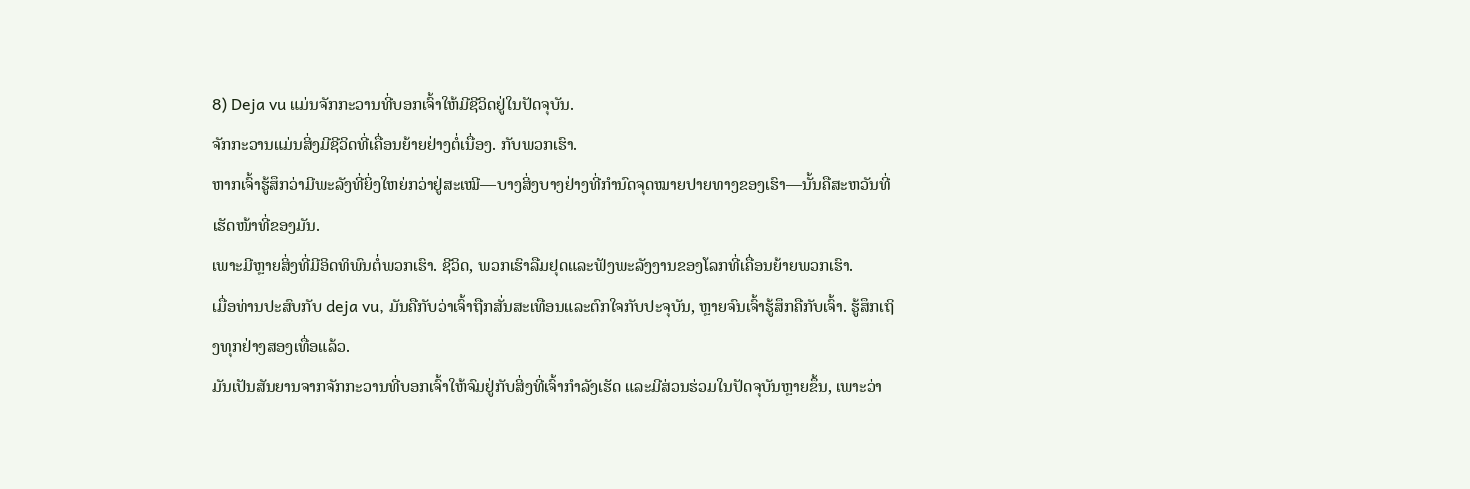8) Deja vu ແມ່ນຈັກກະວານທີ່ບອກເຈົ້າໃຫ້ມີຊີວິດຢູ່ໃນປັດຈຸບັນ.
ຈັກກະວານແມ່ນສິ່ງມີຊີວິດທີ່ເຄື່ອນຍ້າຍຢ່າງຕໍ່ເນື່ອງ. ກັບພວກເຮົາ.
ຫາກເຈົ້າຮູ້ສຶກວ່າມີພະລັງທີ່ຍິ່ງໃຫຍ່ກວ່າຢູ່ສະເໝີ—ບາງສິ່ງບາງຢ່າງທີ່ກຳນົດຈຸດໝາຍປາຍທາງຂອງເຮົາ—ນັ້ນຄືສະຫວັນທີ່ເຮັດໜ້າທີ່ຂອງມັນ.
ເພາະມີຫຼາຍສິ່ງທີ່ມີອິດທິພົນຕໍ່ພວກເຮົາ. ຊີວິດ, ພວກເຮົາລືມຢຸດແລະຟັງພະລັງງານຂອງໂລກທີ່ເຄື່ອນຍ້າຍພວກເຮົາ.
ເມື່ອທ່ານປະສົບກັບ deja vu, ມັນຄືກັບວ່າເຈົ້າຖືກສັ່ນສະເທືອນແລະຕົກໃຈກັບປະຈຸບັນ, ຫຼາຍຈົນເຈົ້າຮູ້ສຶກຄືກັບເຈົ້າ. ຮູ້ສຶກເຖິງທຸກຢ່າງສອງເທື່ອແລ້ວ.
ມັນເປັນສັນຍານຈາກຈັກກະວານທີ່ບອກເຈົ້າໃຫ້ຈົມຢູ່ກັບສິ່ງທີ່ເຈົ້າກຳລັງເຮັດ ແລະມີສ່ວນຮ່ວມໃນປັດຈຸບັນຫຼາຍຂຶ້ນ, ເພາະວ່າ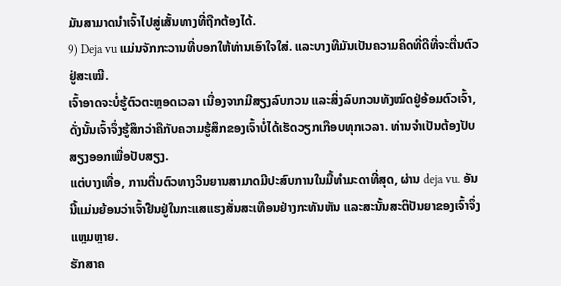ມັນສາມາດນຳເຈົ້າໄປສູ່ເສັ້ນທາງທີ່ຖືກຕ້ອງໄດ້.
9) Deja vu ແມ່ນຈັກກະວານທີ່ບອກໃຫ້ທ່ານເອົາໃຈໃສ່. ແລະບາງທີມັນເປັນຄວາມຄິດທີ່ດີທີ່ຈະຕື່ນຕົວຢູ່ສະເໝີ.
ເຈົ້າອາດຈະບໍ່ຮູ້ຕົວຕະຫຼອດເວລາ ເນື່ອງຈາກມີສຽງລົບກວນ ແລະສິ່ງລົບກວນທັງໝົດຢູ່ອ້ອມຕົວເຈົ້າ, ດັ່ງນັ້ນເຈົ້າຈຶ່ງຮູ້ສຶກວ່າຄືກັບຄວາມຮູ້ສຶກຂອງເຈົ້າບໍ່ໄດ້ເຮັດວຽກເກືອບທຸກເວລາ. ທ່ານຈໍາເປັນຕ້ອງປັບສຽງອອກເພື່ອປັບສຽງ.
ແຕ່ບາງເທື່ອ, ການຕື່ນຕົວທາງວິນຍານສາມາດມີປະສົບການໃນມື້ທໍາມະດາທີ່ສຸດ, ຜ່ານ deja vu. ອັນນີ້ແມ່ນຍ້ອນວ່າເຈົ້າຢືນຢູ່ໃນກະແສແຮງສັ່ນສະເທືອນຢ່າງກະທັນຫັນ ແລະສະນັ້ນສະຕິປັນຍາຂອງເຈົ້າຈຶ່ງແຫຼມຫຼາຍ.
ຮັກສາຄ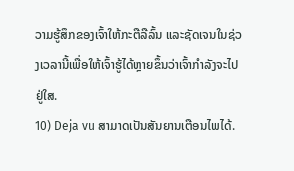ວາມຮູ້ສຶກຂອງເຈົ້າໃຫ້ກະຕືລືລົ້ນ ແລະຊັດເຈນໃນຊ່ວງເວລານີ້ເພື່ອໃຫ້ເຈົ້າຮູ້ໄດ້ຫຼາຍຂຶ້ນວ່າເຈົ້າກຳລັງຈະໄປຢູ່ໃສ.
10) Deja vu ສາມາດເປັນສັນຍານເຕືອນໄພໄດ້.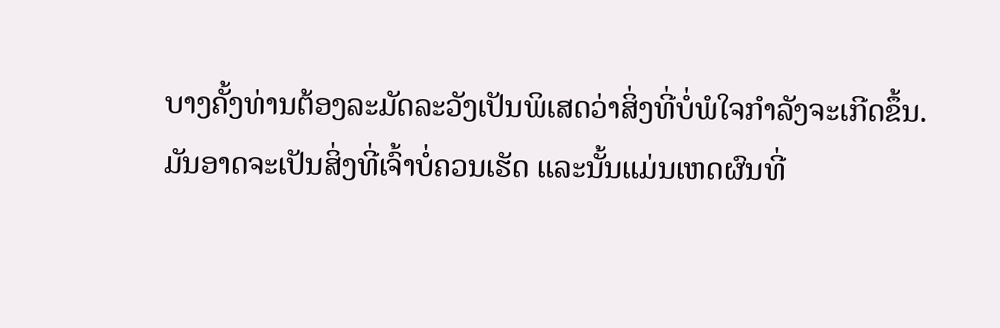ບາງຄັ້ງທ່ານຕ້ອງລະມັດລະວັງເປັນພິເສດວ່າສິ່ງທີ່ບໍ່ພໍໃຈກຳລັງຈະເກີດຂຶ້ນ.
ມັນອາດຈະເປັນສິ່ງທີ່ເຈົ້າບໍ່ຄວນເຮັດ ແລະນັ້ນແມ່ນເຫດຜົນທີ່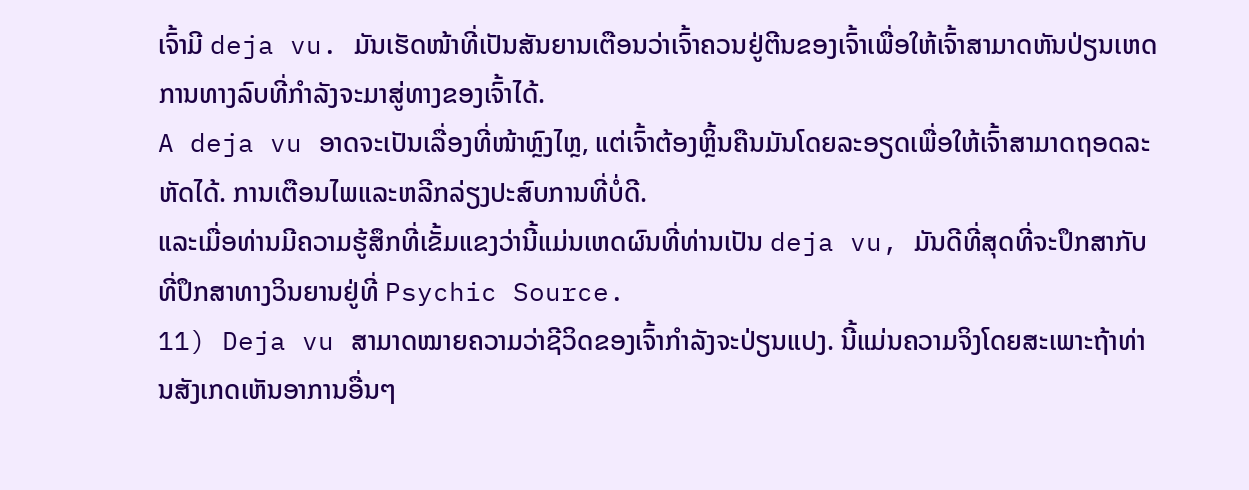ເຈົ້າມີ deja vu. ມັນເຮັດໜ້າທີ່ເປັນສັນຍານເຕືອນວ່າເຈົ້າຄວນຢູ່ຕີນຂອງເຈົ້າເພື່ອໃຫ້ເຈົ້າສາມາດຫັນປ່ຽນເຫດການທາງລົບທີ່ກຳລັງຈະມາສູ່ທາງຂອງເຈົ້າໄດ້.
A deja vu ອາດຈະເປັນເລື່ອງທີ່ໜ້າຫຼົງໄຫຼ, ແຕ່ເຈົ້າຕ້ອງຫຼິ້ນຄືນມັນໂດຍລະອຽດເພື່ອໃຫ້ເຈົ້າສາມາດຖອດລະຫັດໄດ້. ການເຕືອນໄພແລະຫລີກລ່ຽງປະສົບການທີ່ບໍ່ດີ.
ແລະເມື່ອທ່ານມີຄວາມຮູ້ສຶກທີ່ເຂັ້ມແຂງວ່ານີ້ແມ່ນເຫດຜົນທີ່ທ່ານເປັນ deja vu, ມັນດີທີ່ສຸດທີ່ຈະປຶກສາກັບທີ່ປຶກສາທາງວິນຍານຢູ່ທີ່ Psychic Source.
11) Deja vu ສາມາດໝາຍຄວາມວ່າຊີວິດຂອງເຈົ້າກຳລັງຈະປ່ຽນແປງ. ນີ້ແມ່ນຄວາມຈິງໂດຍສະເພາະຖ້າທ່ານສັງເກດເຫັນອາການອື່ນໆ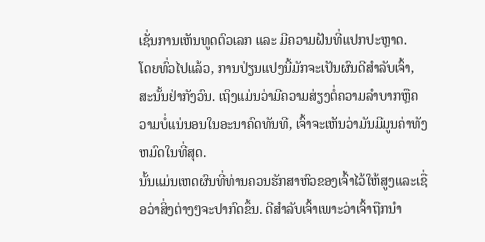ເຊັ່ນການເຫັນທູດຕົວເລກ ແລະ ມີຄວາມຝັນທີ່ແປກປະຫຼາດ.
ໂດຍທົ່ວໄປແລ້ວ, ການປ່ຽນແປງນີ້ມັກຈະເປັນຜົນດີສຳລັບເຈົ້າ, ສະນັ້ນຢ່າກັງວົນ. ເຖິງແມ່ນວ່າມີຄວາມສ່ຽງຕໍ່ຄວາມລໍາບາກຫຼືຄວາມບໍ່ແນ່ນອນໃນອະນາຄົດທັນທີ, ເຈົ້າຈະເຫັນວ່າມັນມີມູນຄ່າທັງຫມົດໃນທີ່ສຸດ.
ນັ້ນແມ່ນເຫດຜົນທີ່ທ່ານຄວນຮັກສາຫົວຂອງເຈົ້າໄວ້ໃຫ້ສູງແລະເຊື່ອວ່າສິ່ງຕ່າງໆຈະປາກົດຂຶ້ນ. ດີສຳລັບເຈົ້າເພາະວ່າເຈົ້າຖືກນຳ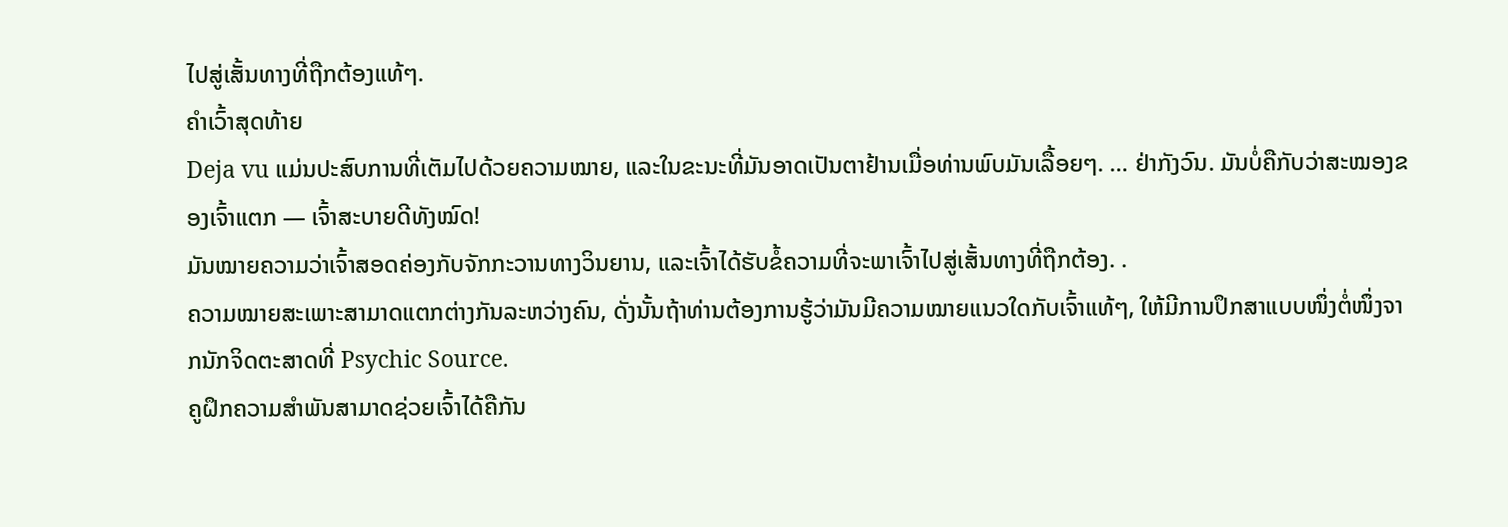ໄປສູ່ເສັ້ນທາງທີ່ຖືກຕ້ອງແທ້ໆ.
ຄຳເວົ້າສຸດທ້າຍ
Deja vu ແມ່ນປະສົບການທີ່ເຕັມໄປດ້ວຍຄວາມໝາຍ, ແລະໃນຂະນະທີ່ມັນອາດເປັນຕາຢ້ານເມື່ອທ່ານພົບມັນເລື້ອຍໆ. … ຢ່າກັງວົນ. ມັນບໍ່ຄືກັບວ່າສະໝອງຂອງເຈົ້າແຕກ — ເຈົ້າສະບາຍດີທັງໝົດ!
ມັນໝາຍຄວາມວ່າເຈົ້າສອດຄ່ອງກັບຈັກກະວານທາງວິນຍານ, ແລະເຈົ້າໄດ້ຮັບຂໍ້ຄວາມທີ່ຈະພາເຈົ້າໄປສູ່ເສັ້ນທາງທີ່ຖືກຕ້ອງ. .
ຄວາມໝາຍສະເພາະສາມາດແຕກຕ່າງກັນລະຫວ່າງຄົນ, ດັ່ງນັ້ນຖ້າທ່ານຕ້ອງການຮູ້ວ່າມັນມີຄວາມໝາຍແນວໃດກັບເຈົ້າແທ້ໆ, ໃຫ້ມີການປຶກສາແບບໜຶ່ງຕໍ່ໜຶ່ງຈາກນັກຈິດຕະສາດທີ່ Psychic Source.
ຄູຝຶກຄວາມສຳພັນສາມາດຊ່ວຍເຈົ້າໄດ້ຄືກັນ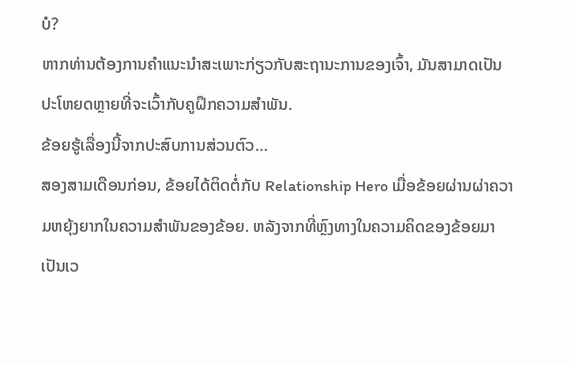ບໍ?
ຫາກທ່ານຕ້ອງການຄຳແນະນຳສະເພາະກ່ຽວກັບສະຖານະການຂອງເຈົ້າ, ມັນສາມາດເປັນປະໂຫຍດຫຼາຍທີ່ຈະເວົ້າກັບຄູຝຶກຄວາມສຳພັນ.
ຂ້ອຍຮູ້ເລື່ອງນີ້ຈາກປະສົບການສ່ວນຕົວ…
ສອງສາມເດືອນກ່ອນ, ຂ້ອຍໄດ້ຕິດຕໍ່ກັບ Relationship Hero ເມື່ອຂ້ອຍຜ່ານຜ່າຄວາມຫຍຸ້ງຍາກໃນຄວາມສຳພັນຂອງຂ້ອຍ. ຫລັງຈາກທີ່ຫຼົງທາງໃນຄວາມຄິດຂອງຂ້ອຍມາເປັນເວ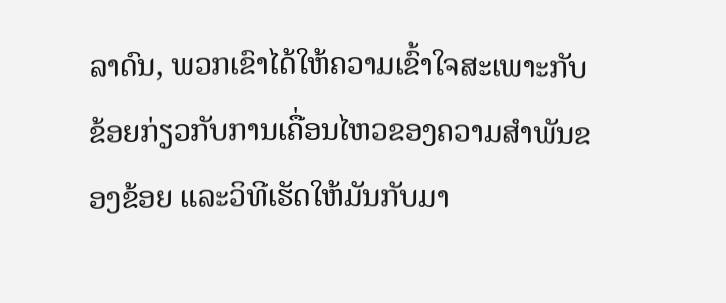ລາດົນ, ພວກເຂົາໄດ້ໃຫ້ຄວາມເຂົ້າໃຈສະເພາະກັບຂ້ອຍກ່ຽວກັບການເຄື່ອນໄຫວຂອງຄວາມສຳພັນຂອງຂ້ອຍ ແລະວິທີເຮັດໃຫ້ມັນກັບມາ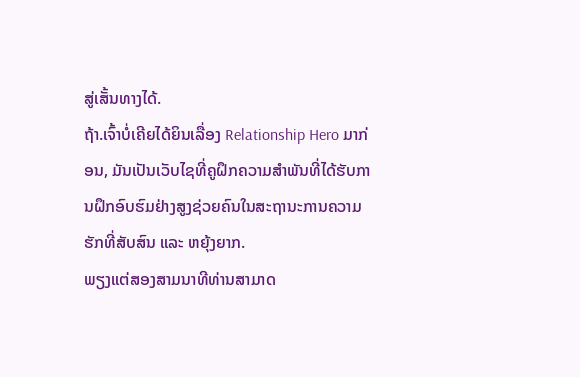ສູ່ເສັ້ນທາງໄດ້.
ຖ້າ.ເຈົ້າບໍ່ເຄີຍໄດ້ຍິນເລື່ອງ Relationship Hero ມາກ່ອນ, ມັນເປັນເວັບໄຊທີ່ຄູຝຶກຄວາມສຳພັນທີ່ໄດ້ຮັບການຝຶກອົບຮົມຢ່າງສູງຊ່ວຍຄົນໃນສະຖານະການຄວາມຮັກທີ່ສັບສົນ ແລະ ຫຍຸ້ງຍາກ.
ພຽງແຕ່ສອງສາມນາທີທ່ານສາມາດ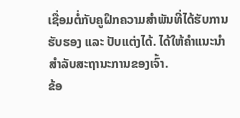ເຊື່ອມຕໍ່ກັບຄູຝຶກຄວາມສຳພັນທີ່ໄດ້ຮັບການຮັບຮອງ ແລະ ປັບແຕ່ງໄດ້. ໄດ້ໃຫ້ຄຳແນະນຳສຳລັບສະຖານະການຂອງເຈົ້າ.
ຂ້ອ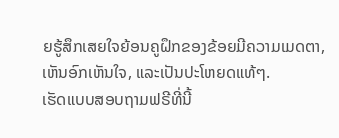ຍຮູ້ສຶກເສຍໃຈຍ້ອນຄູຝຶກຂອງຂ້ອຍມີຄວາມເມດຕາ, ເຫັນອົກເຫັນໃຈ, ແລະເປັນປະໂຫຍດແທ້ໆ.
ເຮັດແບບສອບຖາມຟຣີທີ່ນີ້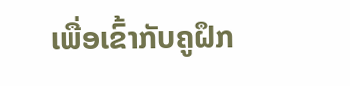ເພື່ອເຂົ້າກັບຄູຝຶກ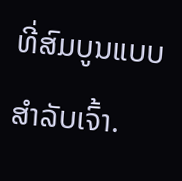ທີ່ສົມບູນແບບສຳລັບເຈົ້າ.